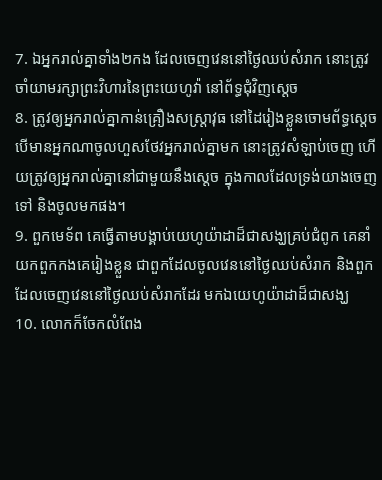7. ឯអ្នករាល់គ្នាទាំង២កង ដែលចេញវេននៅថ្ងៃឈប់សំរាក នោះត្រូវចាំយាមរក្សាព្រះវិហារនៃព្រះយេហូវ៉ា នៅព័ទ្ធជុំវិញស្តេច
8. ត្រូវឲ្យអ្នករាល់គ្នាកាន់គ្រឿងសស្រ្តាវុធ នៅដៃរៀងខ្លួនចោមព័ទ្ធស្តេច បើមានអ្នកណាចូលហួសថែវអ្នករាល់គ្នាមក នោះត្រូវសំឡាប់ចេញ ហើយត្រូវឲ្យអ្នករាល់គ្នានៅជាមួយនឹងស្តេច ក្នុងកាលដែលទ្រង់យាងចេញទៅ និងចូលមកផង។
9. ពួកមេទ័ព គេធ្វើតាមបង្គាប់យេហូយ៉ាដាដ៏ជាសង្ឃគ្រប់ជំពូក គេនាំយកពួកកងគេរៀងខ្លួន ជាពួកដែលចូលវេននៅថ្ងៃឈប់សំរាក និងពួកដែលចេញវេននៅថ្ងៃឈប់សំរាកដែរ មកឯយេហូយ៉ាដាដ៏ជាសង្ឃ
10. លោកក៏ចែកលំពែង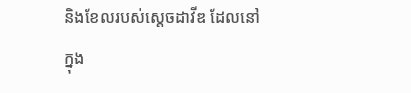និងខែលរបស់ស្តេចដាវីឌ ដែលនៅក្នុង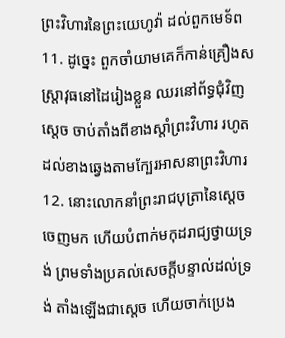ព្រះវិហារនៃព្រះយេហូវ៉ា ដល់ពួកមេទ័ព
11. ដូច្នេះ ពួកចាំយាមគេក៏កាន់គ្រឿងសស្រ្តាវុធនៅដៃរៀងខ្លួន ឈរនៅព័ទ្ធជុំវិញស្តេច ចាប់តាំងពីខាងស្តាំព្រះវិហារ រហូតដល់ខាងឆ្វេងតាមក្បែរអាសនាព្រះវិហារ
12. នោះលោកនាំព្រះរាជបុត្រានៃស្តេចចេញមក ហើយបំពាក់មកុដរាជ្យថ្វាយទ្រង់ ព្រមទាំងប្រគល់សេចក្តីបន្ទាល់ដល់ទ្រង់ តាំងឡើងជាស្តេច ហើយចាក់ប្រេង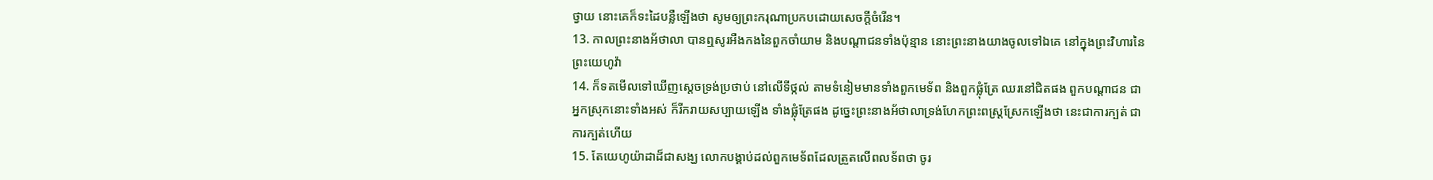ថ្វាយ នោះគេក៏ទះដៃបន្លឺឡើងថា សូមឲ្យព្រះករុណាប្រកបដោយសេចក្តីចំរើន។
13. កាលព្រះនាងអ័ថាលា បានឮសូរអឺងកងនៃពួកចាំយាម និងបណ្តាជនទាំងប៉ុន្មាន នោះព្រះនាងយាងចូលទៅឯគេ នៅក្នុងព្រះវិហារនៃព្រះយេហូវ៉ា
14. ក៏ទតមើលទៅឃើញស្តេចទ្រង់ប្រថាប់ នៅលើទីថ្កល់ តាមទំនៀមមានទាំងពួកមេទ័ព និងពួកផ្លុំត្រែ ឈរនៅជិតផង ពួកបណ្តាជន ជាអ្នកស្រុកនោះទាំងអស់ ក៏រីករាយសប្បាយឡើង ទាំងផ្លុំត្រែផង ដូច្នេះព្រះនាងអ័ថាលាទ្រង់ហែកព្រះពស្រ្តស្រែកឡើងថា នេះជាការក្បត់ ជាការក្បត់ហើយ
15. តែយេហូយ៉ាដាដ៏ជាសង្ឃ លោកបង្គាប់ដល់ពួកមេទ័ពដែលត្រួតលើពលទ័ពថា ចូរ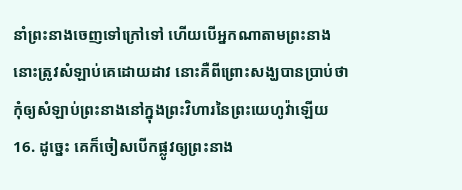នាំព្រះនាងចេញទៅក្រៅទៅ ហើយបើអ្នកណាតាមព្រះនាង នោះត្រូវសំឡាប់គេដោយដាវ នោះគឺពីព្រោះសង្ឃបានប្រាប់ថា កុំឲ្យសំឡាប់ព្រះនាងនៅក្នុងព្រះវិហារនៃព្រះយេហូវ៉ាឡើយ
16. ដូច្នេះ គេក៏ចៀសបើកផ្លូវឲ្យព្រះនាង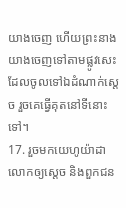យាងចេញ ហើយព្រះនាងយាងចេញទៅតាមផ្លូវសេះ ដែលចូលទៅឯដំណាក់ស្តេច រួចគេធ្វើគុតនៅទីនោះទៅ។
17. រួចមកយេហូយ៉ាដា លោកឲ្យស្តេច និងពួកជន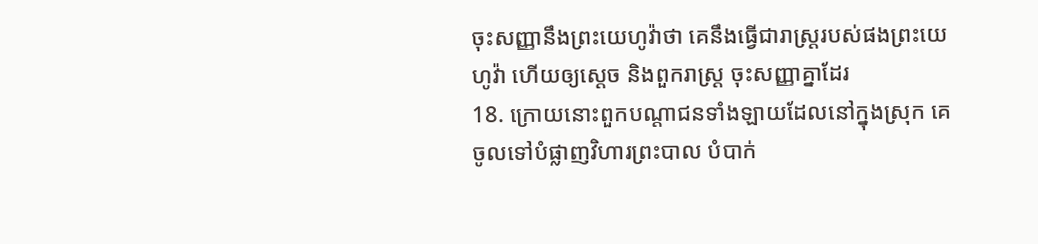ចុះសញ្ញានឹងព្រះយេហូវ៉ាថា គេនឹងធ្វើជារាស្ត្ររបស់ផងព្រះយេហូវ៉ា ហើយឲ្យស្តេច និងពួករាស្ត្រ ចុះសញ្ញាគ្នាដែរ
18. ក្រោយនោះពួកបណ្តាជនទាំងឡាយដែលនៅក្នុងស្រុក គេចូលទៅបំផ្លាញវិហារព្រះបាល បំបាក់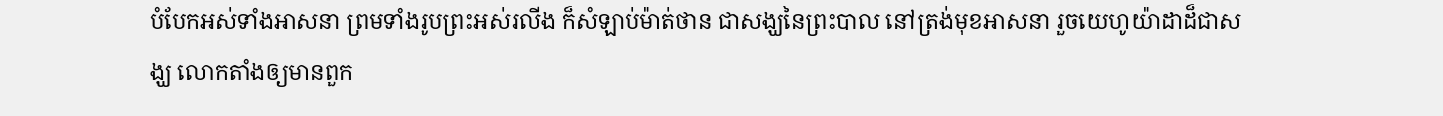បំបែកអស់ទាំងអាសនា ព្រមទាំងរូបព្រះអស់រលីង ក៏សំឡាប់ម៉ាត់ថាន ជាសង្ឃនៃព្រះបាល នៅត្រង់មុខអាសនា រួចយេហូយ៉ាដាដ៏ជាសង្ឃ លោកតាំងឲ្យមានពួក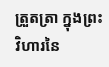ត្រួតត្រា ក្នុងព្រះវិហារនៃ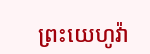ព្រះយេហូវ៉ា